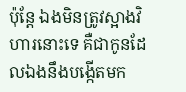ប៉ុន្តែ ឯងមិនត្រូវស្អាងវិហារនោះទេ គឺជាកូនដែលឯងនឹងបង្កើតមក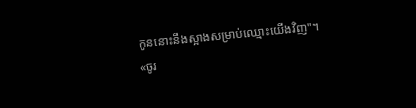កូននោះនឹងស្អាងសម្រាប់ឈ្មោះយើងវិញ"។
«ចូរ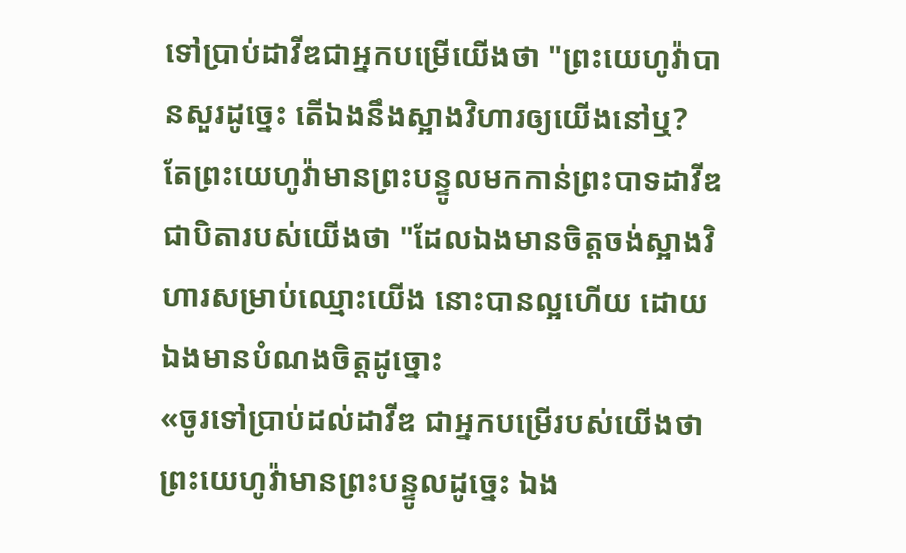ទៅប្រាប់ដាវីឌជាអ្នកបម្រើយើងថា "ព្រះយេហូវ៉ាបានសួរដូច្នេះ តើឯងនឹងស្អាងវិហារឲ្យយើងនៅឬ?
តែព្រះយេហូវ៉ាមានព្រះបន្ទូលមកកាន់ព្រះបាទដាវីឌ ជាបិតារបស់យើងថា "ដែលឯងមានចិត្តចង់ស្អាងវិហារសម្រាប់ឈ្មោះយើង នោះបានល្អហើយ ដោយឯងមានបំណងចិត្តដូច្នោះ
«ចូរទៅប្រាប់ដល់ដាវីឌ ជាអ្នកបម្រើរបស់យើងថា ព្រះយេហូវ៉ាមានព្រះបន្ទូលដូច្នេះ ឯង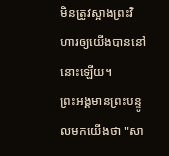មិនត្រូវស្អាងព្រះវិហារឲ្យយើងបាននៅនោះឡើយ។
ព្រះអង្គមានព្រះបន្ទូលមកយើងថា "សា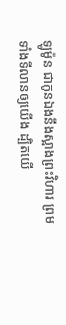ឡូម៉ូន ជាកូនឯងនឹងស្អាងព្រះវិហារ ព្រមទាំងទីលានឲ្យយើង ដ្បិតយើ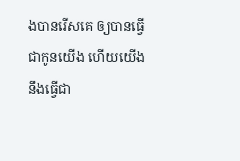ងបានរើសគេ ឲ្យបានធ្វើជាកូនយើង ហើយយើងនឹងធ្វើជា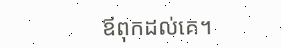ឪពុកដល់គេ។